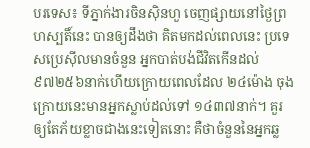បរទេស៖ ទីភ្នាក់ងារចិនស៊ិនហួ ចេញផ្សាយនៅថ្ងៃព្រហស្បតិ៍នេះ បានឲ្យដឹងថា គិតមកដល់ពេលនេះ ប្រទេសប្រេស៊ីលមានចំនួន អ្នកបាត់បង់ជីវិតកើនដល់ ៩៧២៥៦នាក់ហើយក្រោយពេលដែល ២៤ម៉ោង ចុងក្រោយនេះមានអ្នកស្លាប់ដល់ទៅ ១៤៣៧នាក់។ គួរឲ្យតែភ័យខ្លាចជាងនេះទៀតនោះ គឺថាចំនួននៃអ្នកឆ្ល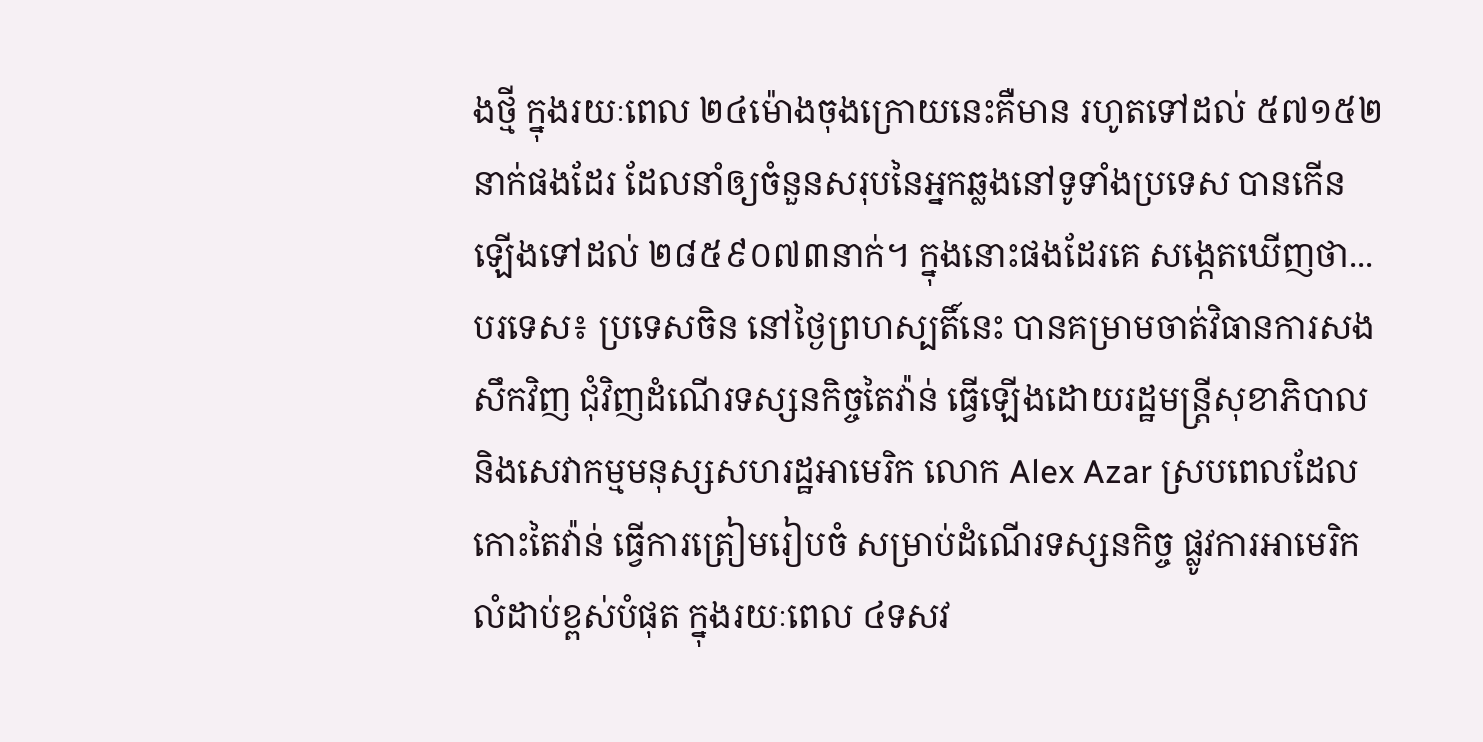ងថ្មី ក្នុងរយៈពេល ២៤ម៉ោងចុងក្រោយនេះគឺមាន រហូតទៅដល់ ៥៧១៥២នាក់ផងដែរ ដែលនាំឲ្យចំនួនសរុបនៃអ្នកឆ្លងនៅទូទាំងប្រទេស បានកើនឡើងទៅដល់ ២៨៥៩០៧៣នាក់។ ក្នុងនោះផងដែរគេ សង្កេតឃើញថា...
បរទេស៖ ប្រទេសចិន នៅថ្ងៃព្រហស្បតិ៍នេះ បានគម្រាមចាត់វិធានការសងសឹកវិញ ជុំវិញដំណើរទស្សនកិច្ចតៃវ៉ាន់ ធ្វើឡើងដោយរដ្ឋមន្ត្រីសុខាភិបាល និងសេវាកម្មមនុស្សសហរដ្ឋអាមេរិក លោក Alex Azar ស្របពេលដែលកោះតៃវ៉ាន់ ធ្វើការត្រៀមរៀបចំ សម្រាប់ដំណើរទស្សនកិច្ច ផ្លូវការអាមេរិកលំដាប់ខ្ពស់បំផុត ក្នុងរយៈពេល ៤ទសវ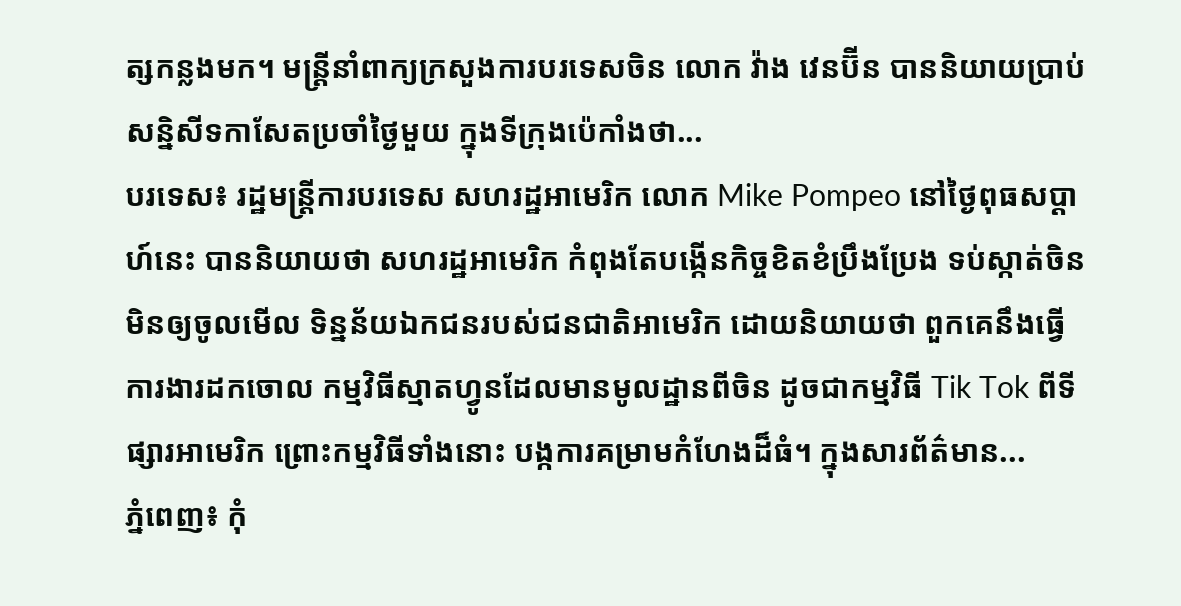ត្សកន្លងមក។ មន្ត្រីនាំពាក្យក្រសួងការបរទេសចិន លោក វ៉ាង វេនប៊ីន បាននិយាយប្រាប់សន្និសីទកាសែតប្រចាំថ្ងៃមួយ ក្នុងទីក្រុងប៉េកាំងថា...
បរទេស៖ រដ្ឋមន្ត្រីការបរទេស សហរដ្ឋអាមេរិក លោក Mike Pompeo នៅថ្ងៃពុធសប្ដាហ៍នេះ បាននិយាយថា សហរដ្ឋអាមេរិក កំពុងតែបង្កើនកិច្ចខិតខំប្រឹងប្រែង ទប់ស្កាត់ចិនមិនឲ្យចូលមើល ទិន្នន័យឯកជនរបស់ជនជាតិអាមេរិក ដោយនិយាយថា ពួកគេនឹងធ្វើការងារដកចោល កម្មវិធីស្មាតហ្វូនដែលមានមូលដ្ឋានពីចិន ដូចជាកម្មវិធី Tik Tok ពីទីផ្សារអាមេរិក ព្រោះកម្មវិធីទាំងនោះ បង្កការគម្រាមកំហែងដ៏ធំ។ ក្នុងសារព័ត៌មាន...
ភ្នំពេញ៖ កុំ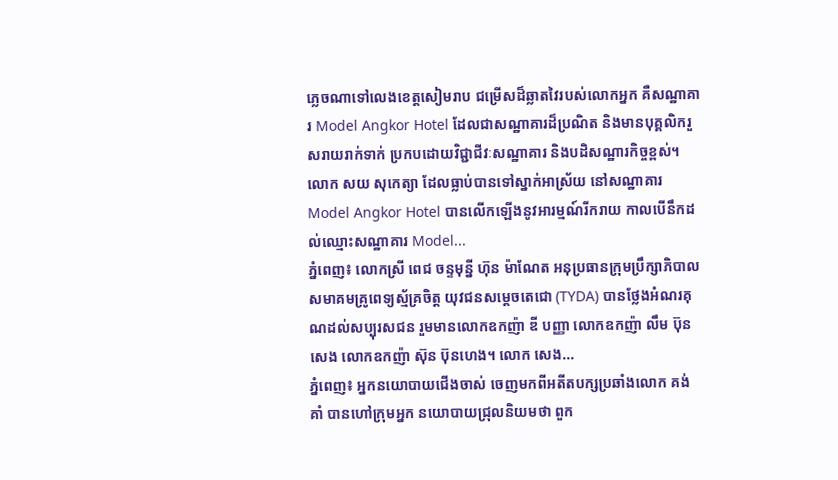ភ្លេចណាទៅលេងខេត្តសៀមរាប ជម្រើសដ៏ឆ្លាតវៃរបស់លោកអ្នក គឺសណ្ឋាគារ Model Angkor Hotel ដែលជាសណ្ឋាគារដ៏ប្រណិត និងមានបុគ្គលិករួសរាយរាក់ទាក់ ប្រកបដោយវិជ្ជាជីវៈសណ្ឋាគារ និងបដិសណ្ឋារកិច្ចខ្ពស់។ លោក សយ សុកេត្យា ដែលធ្លាប់បានទៅស្នាក់អាស្រ័យ នៅសណ្ឋាគារ Model Angkor Hotel បានលើកឡើងនូវអារម្មណ៍រីករាយ កាលបើនឹកដល់ឈ្មោះសណ្ឋាគារ Model...
ភ្នំពេញ៖ លោកស្រី ពេជ ចន្ទមុន្នី ហ៊ុន ម៉ាណែត អនុប្រធានក្រុមប្រឹក្សាភិបាល សមាគមគ្រូពេទ្យស្ម័គ្រចិត្ត យុវជនសម្តេចតេជោ (TYDA) បានថ្លែងអំណរគុណដល់សប្បុរសជន រួមមានលោកឧកញ៉ា ឌី បញ្ញា លោកឧកញ៉ា លឹម ប៊ុនសេង លោកឧកញ៉ា ស៊ុន ប៊ុនហេង។ លោក សេង...
ភ្នំពេញ៖ អ្នកនយោបាយជើងចាស់ ចេញមកពីអតីតបក្សប្រឆាំងលោក គង់ គាំ បានហៅក្រុមអ្នក នយោបាយជ្រុលនិយមថា ពួក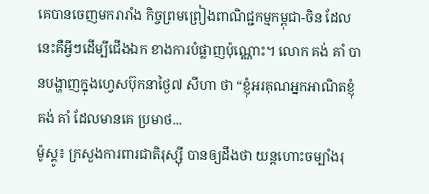គេបានចេញមករារាំង កិច្ចព្រមព្រៀងពាណិជ្ជកម្មកម្ពុជា-ចិន ដែលនេះគឺអ្វីៗដើម្បីជើងឯក ខាងការបំផ្លាញប៉ុណ្ណោះ។ លោក គង់ គាំ បានបង្ហាញក្នុងហ្វេសប៊ុកនាថ្ងៃ៧ សីហា ថា “ខ្ញុំអរគុណអ្នកអាណិតខ្ញុំ គង់ គាំ ដែលមានគេ ប្រមាថ...
ម៉ូស្គូ៖ ក្រសួងការពារជាតិរុស្ស៊ី បានឲ្យដឹងថា យន្តហោះចម្បាំងរុ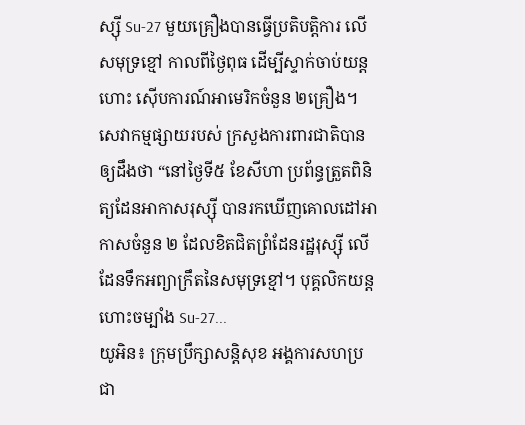ស្ស៊ី Su-27 មួយគ្រឿងបានធ្វើប្រតិបត្ដិការ លើសមុទ្រខ្មៅ កាលពីថ្ងៃពុធ ដើម្បីស្ទាក់ចាប់យន្តហោះ ស៊ើបការណ៍អាមេរិកចំនួន ២គ្រឿង។ សេវាកម្មផ្សាយរបស់ ក្រសួងការពារជាតិបានឲ្យដឹងថា “នៅថ្ងៃទី៥ ខែសីហា ប្រព័ន្ធត្រួតពិនិត្យដែនអាកាសរុស្ស៊ី បានរកឃើញគោលដៅអាកាសចំនួន ២ ដែលខិតជិតព្រំដែនរដ្ឋរុស្ស៊ី លើដែនទឹកអព្យាក្រឹតនៃសមុទ្រខ្មៅ។ បុគ្គលិកយន្តហោះចម្បាំង Su-27...
យូអិន៖ ក្រុមប្រឹក្សាសន្តិសុខ អង្គការសហប្រជា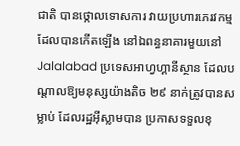ជាតិ បានថ្កោលទោសការ វាយប្រហារភេរវកម្ម ដែលបានកើតឡើង នៅឯពន្ធនាគារមួយនៅ Jalalabad ប្រទេសអាហ្វហ្គានីស្ថាន ដែលបណ្តាលឱ្យមនុស្សយ៉ាងតិច ២៩ នាក់ត្រូវបានសម្លាប់ ដែលរដ្ឋអ៊ីស្លាមបាន ប្រកាសទទួលខុ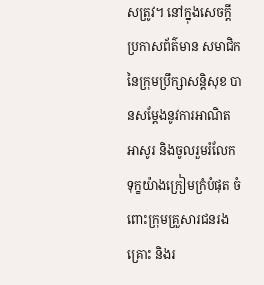សត្រូវ។ នៅក្នុងសេចក្តីប្រកាសព័ត៌មាន សមាជិកនៃក្រុមប្រឹក្សាសន្តិសុខ បានសម្តែងនូវការអាណិតអាសូរ និងចូលរួមរំលែកទុក្ខយ៉ាងក្រៀមក្រំបំផុត ចំពោះក្រុមគ្រួសារជនរងគ្រោះ និងរ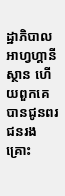ដ្ឋាភិបាលអាហ្វហ្គានីស្ថាន ហើយពួកគេបានជូនពរជនរងគ្រោះ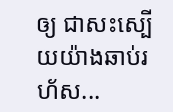ឲ្យ ជាសះស្បើយយ៉ាងឆាប់រហ័ស...